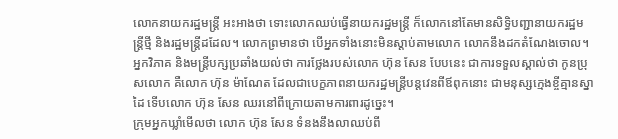លោកនាយករដ្ឋមន្ត្រី អះអាងថា ទោះលោកឈប់ធ្វើនាយករដ្ឋមន្ត្រី ក៏លោកនៅតែមានសិទ្ធិបញ្ជានាយករដ្ឋមន្ត្រីថ្មី និងរដ្ឋមន្ត្រីដដែល។ លោកព្រមានថា បើអ្នកទាំងនោះមិនស្ដាប់តាមលោក លោកនឹងដកតំណែងចោល។ អ្នកវិភាគ និងមន្ត្រីបក្សប្រឆាំងយល់ថា ការថ្លែងរបស់លោក ហ៊ុន សែន បែបនេះ ជាការទទួលស្គាល់ថា កូនប្រុសលោក គឺលោក ហ៊ុន ម៉ាណែត ដែលជាបេក្ខភាពនាយករដ្ឋមន្ត្រីបន្តវេនពីឪពុកនោះ ជាមនុស្សក្មេងខ្ចីគ្មានស្នាដៃ ទើបលោក ហ៊ុន សែន ឈរនៅពីក្រោយតាមការពារដូច្នេះ។
ក្រុមអ្នកឃ្លាំមើលថា លោក ហ៊ុន សែន ទំនងនឹងលាឈប់ពី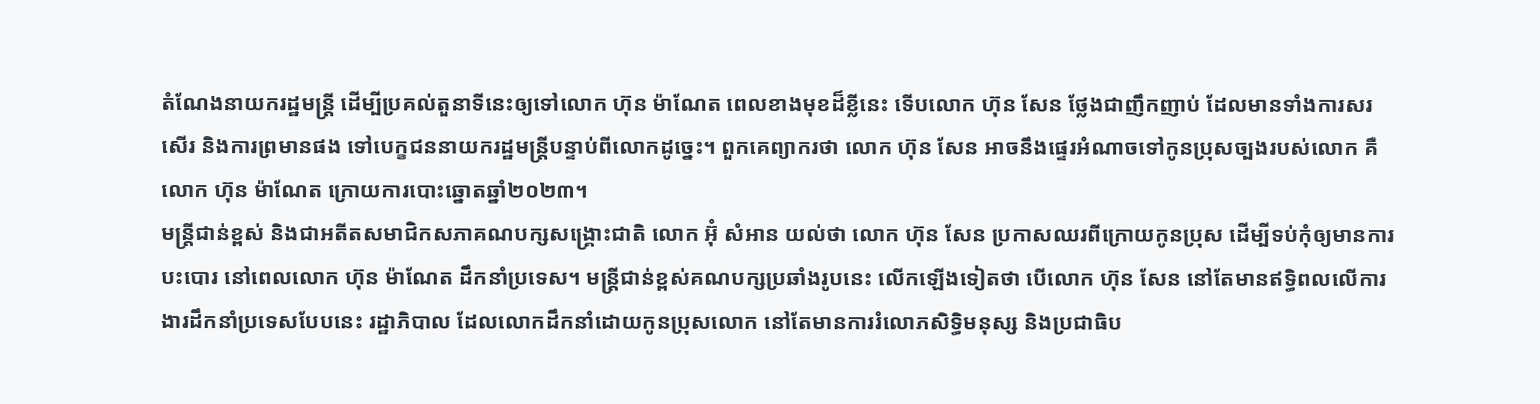តំណែងនាយករដ្ឋមន្ត្រី ដើម្បីប្រគល់តួនាទីនេះឲ្យទៅលោក ហ៊ុន ម៉ាណែត ពេលខាងមុខដ៏ខ្លីនេះ ទើបលោក ហ៊ុន សែន ថ្លែងជាញឹកញាប់ ដែលមានទាំងការសរសើរ និងការព្រមានផង ទៅបេក្ខជននាយករដ្ឋមន្ត្រីបន្ទាប់ពីលោកដូច្នេះ។ ពួកគេព្យាករថា លោក ហ៊ុន សែន អាចនឹងផ្ទេរអំណាចទៅកូនប្រុសច្បងរបស់លោក គឺលោក ហ៊ុន ម៉ាណែត ក្រោយការបោះឆ្នោតឆ្នាំ២០២៣។
មន្រ្តីជាន់ខ្ពស់ និងជាអតីតសមាជិកសភាគណបក្សសង្គ្រោះជាតិ លោក អ៊ុំ សំអាន យល់ថា លោក ហ៊ុន សែន ប្រកាសឈរពីក្រោយកូនប្រុស ដើម្បីទប់កុំឲ្យមានការបះបោរ នៅពេលលោក ហ៊ុន ម៉ាណែត ដឹកនាំប្រទេស។ មន្ត្រីជាន់ខ្ពស់គណបក្សប្រឆាំងរូបនេះ លើកឡើងទៀតថា បើលោក ហ៊ុន សែន នៅតែមានឥទ្ធិពលលើការងារដឹកនាំប្រទេសបែបនេះ រដ្ឋាភិបាល ដែលលោកដឹកនាំដោយកូនប្រុសលោក នៅតែមានការរំលោភសិទ្ធិមនុស្ស និងប្រជាធិប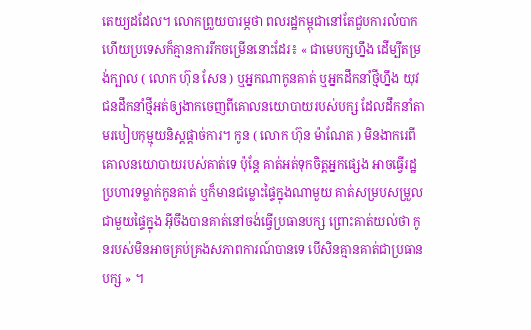តេយ្យដដែល។ លោកព្រួយបារម្ភថា ពលរដ្ឋកម្ពុជានៅតែជួបការលំបាក ហើយប្រទេសក៏គ្មានការរីកចម្រើននោះដែរ៖ « ជាមេបក្សហ្នឹង ដើម្បីតម្រង់ក្បាល ( លោក ហ៊ុន សែន ) ឬអ្នកណាកូនគាត់ ឬអ្នកដឹកនាំថ្មីហ្នឹង យុវជនដឹកនាំថ្មីអត់ឲ្យងាកចេញពីគោលនយោបាយរបស់បក្ស ដែលដឹកនាំតាមរបៀបកុម្មុយនិស្តផ្ដាច់ការ។ កូន ( លោក ហ៊ុន ម៉ាណែត ) មិនងាករេពីគោលនយោបាយរបស់គាត់ទេ ប៉ុន្តែ គាត់អត់ទុកចិត្តអ្នកផ្សេង អាចធ្វើរដ្ឋប្រហារទម្លាក់កូនគាត់ ឬក៏មានជម្លោះផ្ទៃក្នុងណាមួយ គាត់សម្របសម្រួលជាមួយផ្ទៃក្នុង អ៊ីចឹងបានគាត់នៅចង់ធ្វើប្រធានបក្ស ព្រោះគាត់យល់ថា កូនរបស់មិនអាចគ្រប់គ្រងសភាពការណ៍បានទេ បើសិនគ្មានគាត់ជាប្រធានបក្ស » ។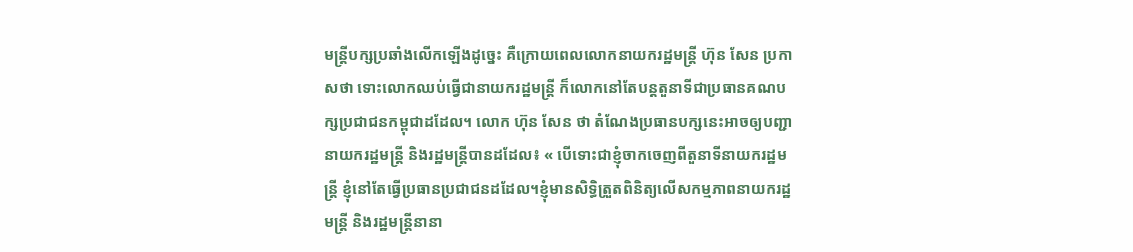មន្រ្តីបក្សប្រឆាំងលើកឡើងដូច្នេះ គឺក្រោយពេលលោកនាយករដ្ឋមន្ត្រី ហ៊ុន សែន ប្រកាសថា ទោះលោកឈប់ធ្វើជានាយករដ្ឋមន្ត្រី ក៏លោកនៅតែបន្តតួនាទីជាប្រធានគណបក្សប្រជាជនកម្ពុជាដដែល។ លោក ហ៊ុន សែន ថា តំណែងប្រធានបក្សនេះអាចឲ្យបញ្ជា នាយករដ្ឋមន្ត្រី និងរដ្ឋមន្ត្រីបានដដែល៖ « បើទោះជាខ្ញុំចាកចេញពីតួនាទីនាយករដ្ឋមន្ត្រី ខ្ញុំនៅតែធ្វើប្រធានប្រជាជនដដែល។ខ្ញុំមានសិទ្ធិត្រួតពិនិត្យលើសកម្មភាពនាយករដ្ឋមន្ត្រី និងរដ្ឋមន្ត្រីនានា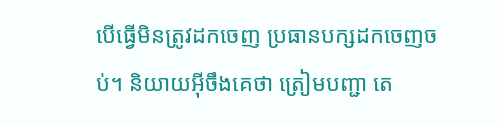បើធ្វើមិនត្រូវដកចេញ ប្រធានបក្សដកចេញចប់។ និយាយអ៊ីចឹងគេថា ត្រៀមបញ្ជា តេ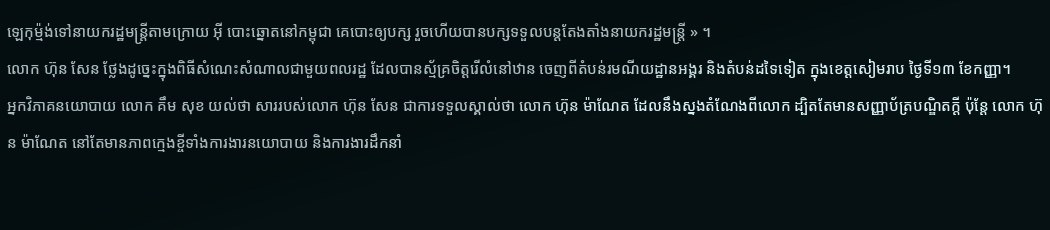ឡេកុម្ម៉ង់ទៅនាយករដ្ឋមន្ត្រីតាមក្រោយ អ៊ី បោះឆ្នោតនៅកម្ពុជា គេបោះឲ្យបក្ស រួចហើយបានបក្សទទួលបន្តតែងតាំងនាយករដ្ឋមន្ត្រី » ។
លោក ហ៊ុន សែន ថ្លែងដូច្នេះក្នុងពិធីសំណេះសំណាលជាមួយពលរដ្ឋ ដែលបានស្ម័គ្រចិត្តរើលំនៅឋាន ចេញពីតំបន់រមណីយដ្ឋានអង្គរ និងតំបន់ដទៃទៀត ក្នុងខេត្តសៀមរាប ថ្ងៃទី១៣ ខែកញ្ញា។
អ្នកវិភាគនយោបាយ លោក គឹម សុខ យល់ថា សាររបស់លោក ហ៊ុន សែន ជាការទទួលស្គាល់ថា លោក ហ៊ុន ម៉ាណែត ដែលនឹងស្នងតំណែងពីលោក ដ្បិតតែមានសញ្ញាប័ត្របណ្ឌិតក្ដី ប៉ុន្តែ លោក ហ៊ុន ម៉ាណែត នៅតែមានភាពក្មេងខ្ចីទាំងការងារនយោបាយ និងការងារដឹកនាំ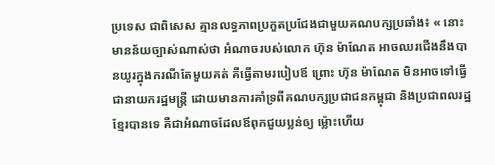ប្រទេស ជាពិសេស គ្មានលទ្ធភាពប្រកួតប្រជែងជាមួយគណបក្សប្រឆាំង៖ « នោះមានន័យច្បាស់ណាស់ថា អំណាចរបស់លោក ហ៊ុន ម៉ាណែត អាចឈរជើងនឹងបានយូរក្នុងករណីតែមួយគត់ គឺធ្វើតាមរបៀបឪ ព្រោះ ហ៊ុន ម៉ាណែត មិនអាចទៅធ្វើជានាយករដ្ឋមន្ត្រី ដោយមានការគាំទ្រពីគណបក្សប្រជាជនកម្ពុជា និងប្រជាពលរដ្ឋខ្មែរបានទេ គឺជាអំណាចដែលឪពុកជួយប្លន់ឲ្យ ម៉្លោះហើយ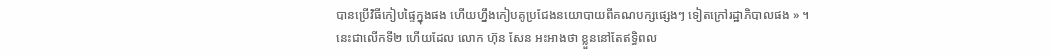បានប្រើវិធីកៀបផ្ទៃក្នុងផង ហើយហ្នឹងកៀបគូប្រជែងនយោបាយពីគណបក្សផ្សេងៗ ទៀតក្រៅរដ្ឋាភិបាលផង » ។
នេះជាលើកទី២ ហើយដែល លោក ហ៊ុន សែន អះអាងថា ខ្លួននៅតែឥទ្ធិពល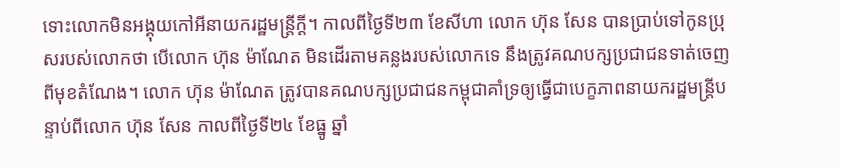ទោះលោកមិនអង្គុយកៅអីនាយករដ្ឋមន្ត្រីក្ដី។ កាលពីថ្ងៃទី២៣ ខែសីហា លោក ហ៊ុន សែន បានប្រាប់ទៅកូនប្រុសរបស់លោកថា បើលោក ហ៊ុន ម៉ាណែត មិនដើរតាមគន្លងរបស់លោកទេ នឹងត្រូវគណបក្សប្រជាជនទាត់ចេញពីមុខតំណែង។ លោក ហ៊ុន ម៉ាណែត ត្រូវបានគណបក្សប្រជាជនកម្ពុជាគាំទ្រឲ្យធ្វើជាបេក្ខភាពនាយករដ្ឋមន្ត្រីបន្ទាប់ពីលោក ហ៊ុន សែន កាលពីថ្ងៃទី២៤ ខែធ្នូ ឆ្នាំ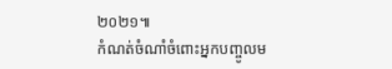២០២១៕
កំណត់ចំណាំចំពោះអ្នកបញ្ចូលម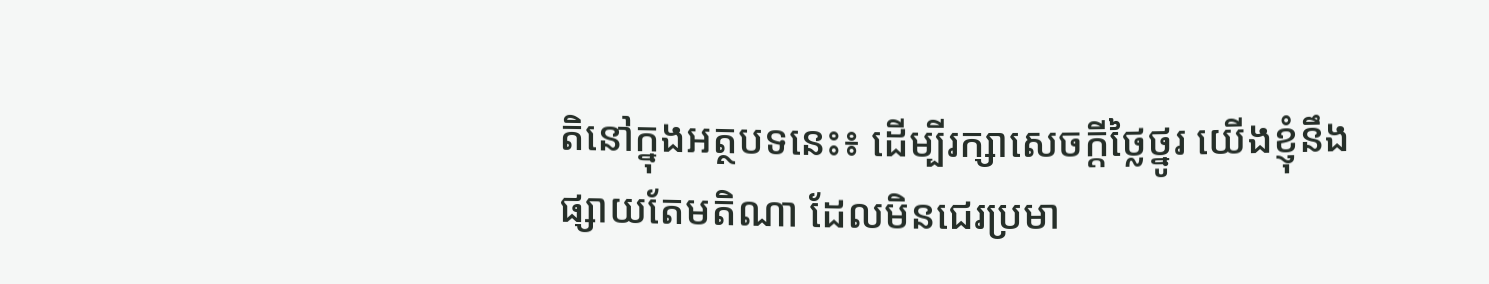តិនៅក្នុងអត្ថបទនេះ៖ ដើម្បីរក្សាសេចក្ដីថ្លៃថ្នូរ យើងខ្ញុំនឹងផ្សាយតែមតិណា ដែលមិនជេរប្រមា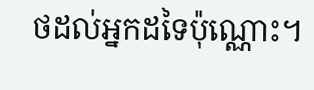ថដល់អ្នកដទៃប៉ុណ្ណោះ។